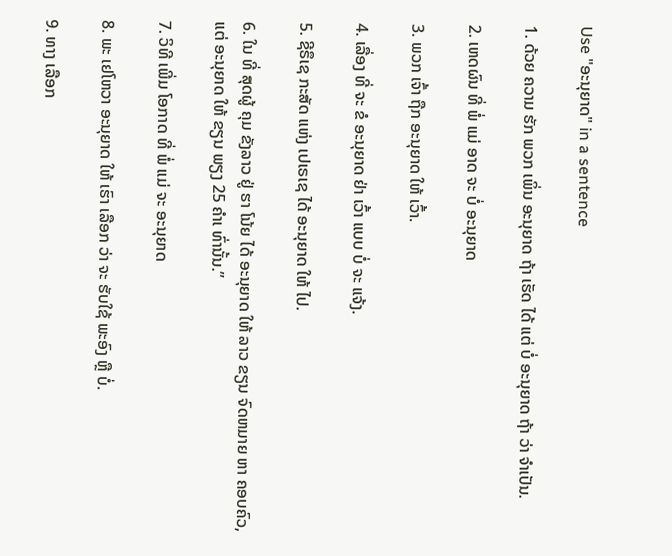Use "ອະນຸຍາດ" in a sentence

1. ດ້ວຍ ຄວາມ ຮັກ ພວກ ເພິ່ນ ອະນຸຍາດ ຖ້າ ເຮັດ ໄດ້ ແຕ່ ບໍ່ ອະນຸຍາດ ຖ້າ ວ່າ ຈໍາເປັນ.

2. ເຫດຜົນ ທີ່ ພໍ່ ແມ່ ອາດ ຈະ ບໍ່ ອະນຸຍາດ

3. ພວກ ເຈົ້າ ຖືກ ອະນຸຍາດ ໃຫ້ ເວົ້າ.

4. ເລື່ອງ ທີ່ ຈະ ຂໍ ອະນຸຍາດ ຢ່າ ເວົ້າ ແບບ ບໍ່ ຈະ ແຈ້ງ.

5. ຊີຣຶເຊ ກະສັດ ແຫ່ງ ເປເຣເຊ ໄດ້ ອະນຸຍາດ ໃຫ້ ໄປ.

6. ໃນ ທີ່ ສຸດຜູ້ ຄຸມ ຂັງລາວ ຢູ່ ຮາ ໂນ້ຍ ໄດ້ ອະນຸຍາດ ໃຫ້ ລາວ ຂຽນ ຈົດຫມາຍ ຫາ ຄອບຄົວ, ແຕ່ ອະນຸຍາດ ໃຫ້ ຂຽນ ພຽງ 25 ຄໍາເ ທົ່ານັ້ນ.”

7. ວິທີ ເພີ່ມ ໂອກາດ ທີ່ ພໍ່ ແມ່ ຈະ ອະນຸຍາດ

8. ພະ ເຢໂຫວາ ອະນຸຍາດ ໃຫ້ ເຮົາ ເລືອກ ວ່າ ຈະ ຮັບໃຊ້ ພະອົງ ຫຼື ບໍ່.

9. ທາງ ເລືອກ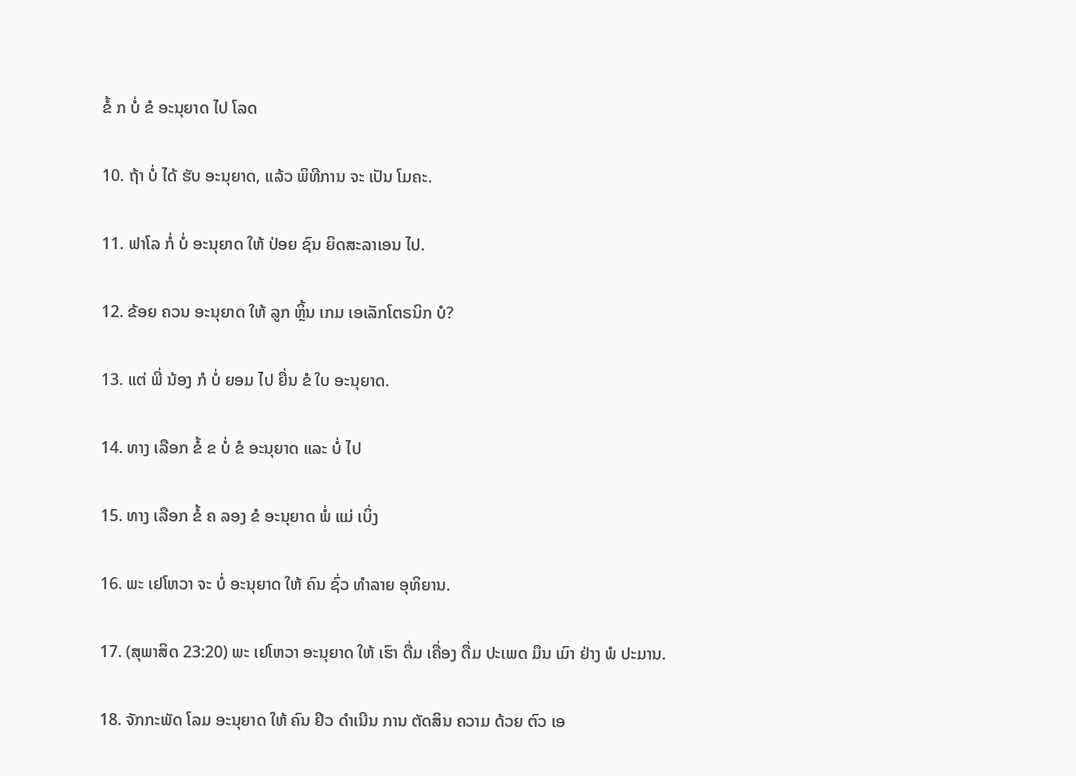ຂໍ້ ກ ບໍ່ ຂໍ ອະນຸຍາດ ໄປ ໂລດ

10. ຖ້າ ບໍ່ ໄດ້ ຮັບ ອະນຸຍາດ, ແລ້ວ ພິທີການ ຈະ ເປັນ ໂມຄະ.

11. ຟາໂລ ກໍ່ ບໍ່ ອະນຸຍາດ ໃຫ້ ປ່ອຍ ຊົນ ຍິດສະລາເອນ ໄປ.

12. ຂ້ອຍ ຄວນ ອະນຸຍາດ ໃຫ້ ລູກ ຫຼິ້ນ ເກມ ເອເລັກໂຕຣນິກ ບໍ?

13. ແຕ່ ພີ່ ນ້ອງ ກໍ ບໍ່ ຍອມ ໄປ ຍື່ນ ຂໍ ໃບ ອະນຸຍາດ.

14. ທາງ ເລືອກ ຂໍ້ ຂ ບໍ່ ຂໍ ອະນຸຍາດ ແລະ ບໍ່ ໄປ

15. ທາງ ເລືອກ ຂໍ້ ຄ ລອງ ຂໍ ອະນຸຍາດ ພໍ່ ແມ່ ເບິ່ງ

16. ພະ ເຢໂຫວາ ຈະ ບໍ່ ອະນຸຍາດ ໃຫ້ ຄົນ ຊົ່ວ ທໍາລາຍ ອຸທິຍານ.

17. (ສຸພາສິດ 23:20) ພະ ເຢໂຫວາ ອະນຸຍາດ ໃຫ້ ເຮົາ ດື່ມ ເຄື່ອງ ດື່ມ ປະເພດ ມຶນ ເມົາ ຢ່າງ ພໍ ປະມານ.

18. ຈັກກະພັດ ໂລມ ອະນຸຍາດ ໃຫ້ ຄົນ ຢິວ ດໍາເນີນ ການ ຕັດສິນ ຄວາມ ດ້ວຍ ຕົວ ເອ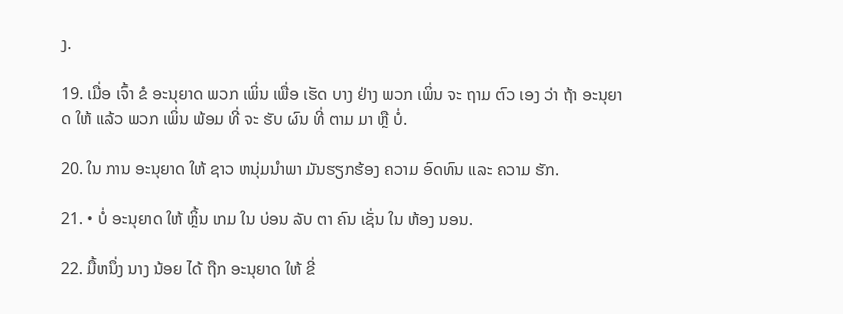ງ.

19. ເມື່ອ ເຈົ້າ ຂໍ ອະນຸຍາດ ພວກ ເພິ່ນ ເພື່ອ ເຮັດ ບາງ ຢ່າງ ພວກ ເພິ່ນ ຈະ ຖາມ ຕົວ ເອງ ວ່າ ຖ້າ ອະນຸຍາດ ໃຫ້ ແລ້ວ ພວກ ເພິ່ນ ພ້ອມ ທີ່ ຈະ ຮັບ ຜົນ ທີ່ ຕາມ ມາ ຫຼື ບໍ່.

20. ໃນ ການ ອະນຸຍາດ ໃຫ້ ຊາວ ຫນຸ່ມນໍາພາ ມັນຮຽກຮ້ອງ ຄວາມ ອົດທົນ ແລະ ຄວາມ ຮັກ.

21. • ບໍ່ ອະນຸຍາດ ໃຫ້ ຫຼິ້ນ ເກມ ໃນ ບ່ອນ ລັບ ຕາ ຄົນ ເຊັ່ນ ໃນ ຫ້ອງ ນອນ.

22. ມື້ຫນຶ່ງ ນາງ ນ້ອຍ ໄດ້ ຖືກ ອະນຸຍາດ ໃຫ້ ຂີ່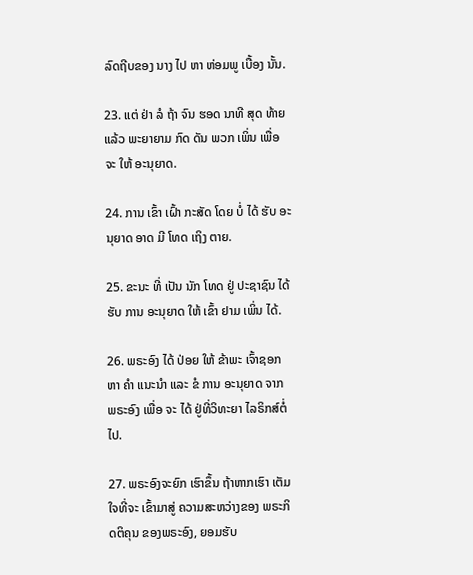ລົດຖີບຂອງ ນາງ ໄປ ຫາ ຫ່ອມພູ ເບື້ອງ ນັ້ນ.

23. ແຕ່ ຢ່າ ລໍ ຖ້າ ຈົນ ຮອດ ນາທີ ສຸດ ທ້າຍ ແລ້ວ ພະຍາຍາມ ກົດ ດັນ ພວກ ເພິ່ນ ເພື່ອ ຈະ ໃຫ້ ອະນຸຍາດ.

24. ການ ເຂົ້າ ເຝົ້າ ກະສັດ ໂດຍ ບໍ່ ໄດ້ ຮັບ ອະນຸຍາດ ອາດ ມີ ໂທດ ເຖິງ ຕາຍ.

25. ຂະນະ ທີ່ ເປັນ ນັກ ໂທດ ຢູ່ ປະຊາຊົນ ໄດ້ ຮັບ ການ ອະນຸຍາດ ໃຫ້ ເຂົ້າ ຢາມ ເພິ່ນ ໄດ້.

26. ພຣະອົງ ໄດ້ ປ່ອຍ ໃຫ້ ຂ້າພະ ເຈົ້າຊອກ ຫາ ຄໍາ ແນະນໍາ ແລະ ຂໍ ການ ອະນຸຍາດ ຈາກ ພຣະອົງ ເພື່ອ ຈະ ໄດ້ ຢູ່ທີ່ວິທະຍາ ໄລຣິກສ໌ຕໍ່ ໄປ.

27. ພຣະອົງຈະຍົກ ເຮົາຂຶ້ນ ຖ້າຫາກເຮົາ ເຕັມໃຈທີ່ຈະ ເຂົ້າມາສູ່ ຄວາມສະຫວ່າງຂອງ ພຣະກິດຕິຄຸນ ຂອງພຣະອົງ, ຍອມຮັບ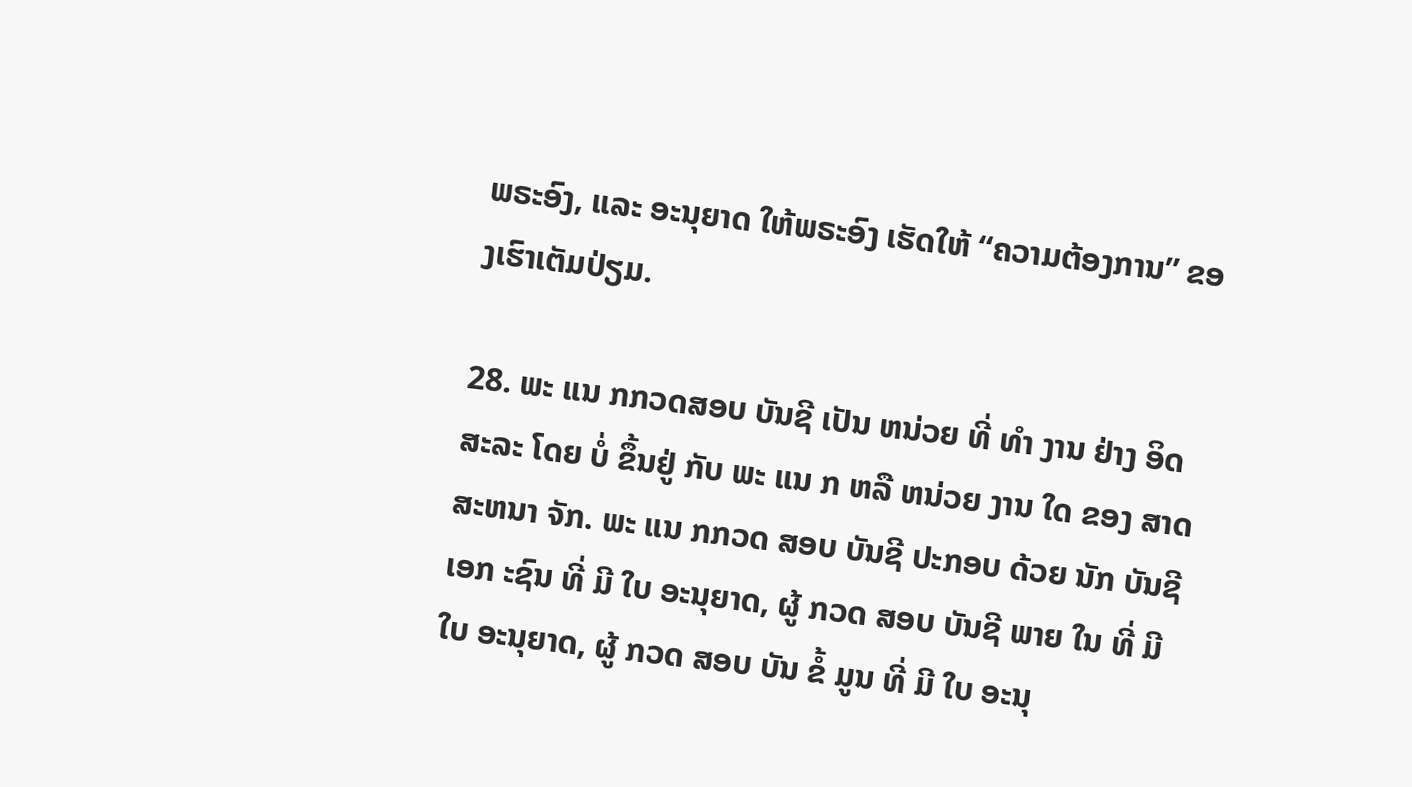ພຣະອົງ, ແລະ ອະນຸຍາດ ໃຫ້ພຣະອົງ ເຮັດໃຫ້ “ຄວາມຕ້ອງການ” ຂອງເຮົາເຕັມປ່ຽມ.

28. ພະ ແນ ກກວດສອບ ບັນຊີ ເປັນ ຫນ່ວຍ ທີ່ ທໍາ ງານ ຢ່າງ ອິດ ສະລະ ໂດຍ ບໍ່ ຂຶ້ນຢູ່ ກັບ ພະ ແນ ກ ຫລື ຫນ່ວຍ ງານ ໃດ ຂອງ ສາດສະຫນາ ຈັກ. ພະ ແນ ກກວດ ສອບ ບັນຊີ ປະກອບ ດ້ວຍ ນັກ ບັນຊີ ເອກ ະຊົນ ທີ່ ມີ ໃບ ອະນຸຍາດ, ຜູ້ ກວດ ສອບ ບັນຊີ ພາຍ ໃນ ທີ່ ມີ ໃບ ອະນຸຍາດ, ຜູ້ ກວດ ສອບ ບັນ ຂໍ້ ມູນ ທີ່ ມີ ໃບ ອະນຸ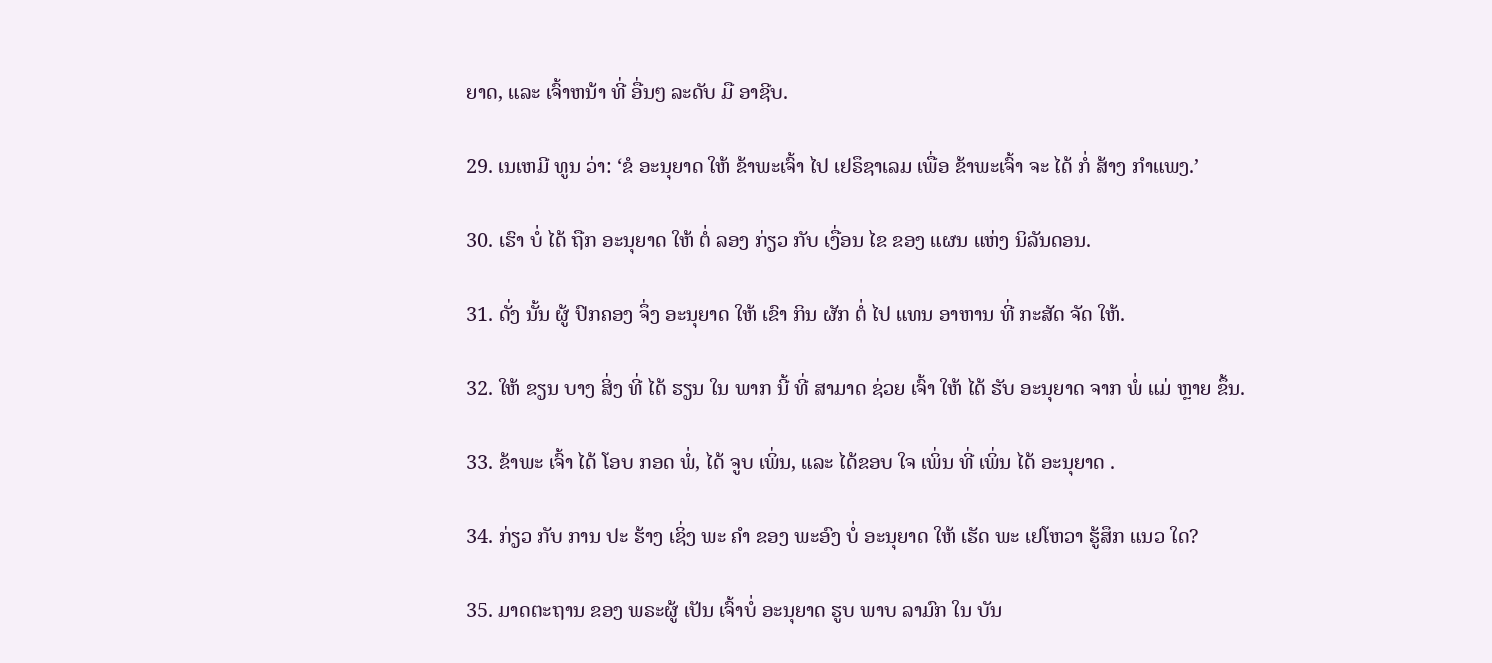ຍາດ, ແລະ ເຈົ້າຫນ້າ ທີ່ ອື່ນໆ ລະດັບ ມື ອາຊີບ.

29. ເນເຫມີ ທູນ ວ່າ: ‘ຂໍ ອະນຸຍາດ ໃຫ້ ຂ້າພະເຈົ້າ ໄປ ເຢຣຶຊາເລມ ເພື່ອ ຂ້າພະເຈົ້າ ຈະ ໄດ້ ກໍ່ ສ້າງ ກໍາແພງ.’

30. ເຮົາ ບໍ່ ໄດ້ ຖືກ ອະນຸຍາດ ໃຫ້ ຕໍ່ ລອງ ກ່ຽວ ກັບ ເງື່ອນ ໄຂ ຂອງ ແຜນ ແຫ່ງ ນິລັນດອນ.

31. ດັ່ງ ນັ້ນ ຜູ້ ປົກຄອງ ຈຶ່ງ ອະນຸຍາດ ໃຫ້ ເຂົາ ກິນ ຜັກ ຕໍ່ ໄປ ແທນ ອາຫານ ທີ່ ກະສັດ ຈັດ ໃຫ້.

32. ໃຫ້ ຂຽນ ບາງ ສິ່ງ ທີ່ ໄດ້ ຮຽນ ໃນ ພາກ ນີ້ ທີ່ ສາມາດ ຊ່ວຍ ເຈົ້າ ໃຫ້ ໄດ້ ຮັບ ອະນຸຍາດ ຈາກ ພໍ່ ແມ່ ຫຼາຍ ຂຶ້ນ.

33. ຂ້າພະ ເຈົ້າ ໄດ້ ໂອບ ກອດ ພໍ່, ໄດ້ ຈູບ ເພິ່ນ, ແລະ ໄດ້ຂອບ ໃຈ ເພິ່ນ ທີ່ ເພິ່ນ ໄດ້ ອະນຸຍາດ .

34. ກ່ຽວ ກັບ ການ ປະ ຮ້າງ ເຊິ່ງ ພະ ຄໍາ ຂອງ ພະອົງ ບໍ່ ອະນຸຍາດ ໃຫ້ ເຮັດ ພະ ເຢໂຫວາ ຮູ້ສຶກ ແນວ ໃດ?

35. ມາດຕະຖານ ຂອງ ພຣະຜູ້ ເປັນ ເຈົ້າບໍ່ ອະນຸຍາດ ຮູບ ພາບ ລາມົກ ໃນ ບັນ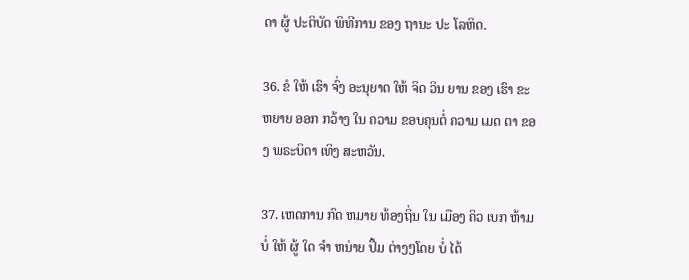ດາ ຜູ້ ປະຕິບັດ ພິທີການ ຂອງ ຖານະ ປະ ໂລຫິດ.

36. ຂໍ ໃຫ້ ເຮົາ ຈົ່ງ ອະນຸຍາດ ໃຫ້ ຈິດ ວິນ ຍານ ຂອງ ເຮົາ ຂະຫຍາຍ ອອກ ກວ້າງ ໃນ ຄວາມ ຂອບຄຸນຕໍ່ ຄວາມ ເມດ ຕາ ຂອງ ພຣະບິດາ ເທິງ ສະຫວັນ.

37. ເຫດການ ກົດ ຫມາຍ ທ້ອງຖິ່ນ ໃນ ເມືອງ ຄິວ ເບກ ຫ້າມ ບໍ່ ໃຫ້ ຜູ້ ໃດ ຈໍາ ຫນ່າຍ ປຶ້ມ ຕ່າງໆໂດຍ ບໍ່ ໄດ້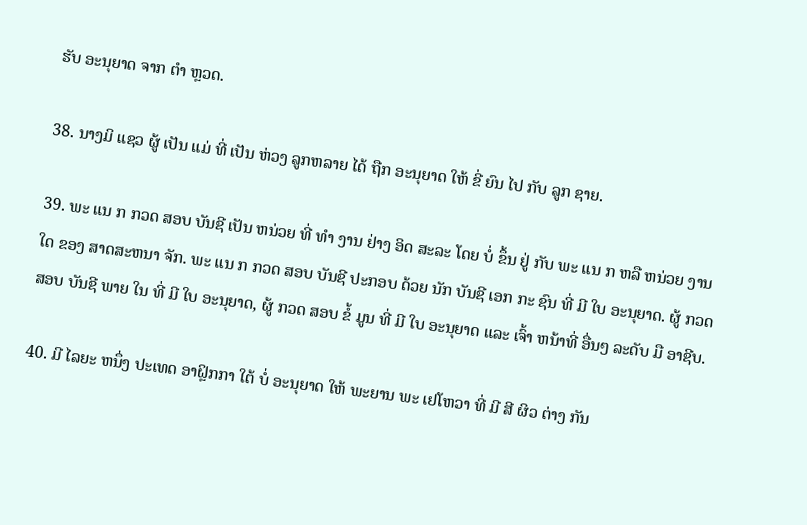ຮັບ ອະນຸຍາດ ຈາກ ຕໍາ ຫຼວດ.

38. ນາງມິ ແຊວ ຜູ້ ເປັນ ແມ່ ທີ່ ເປັນ ຫ່ວງ ລູກຫລາຍ ໄດ້ ຖືກ ອະນຸຍາດ ໃຫ້ ຂີ່ ຍົນ ໄປ ກັບ ລູກ ຊາຍ.

39. ພະ ແນ ກ ກວດ ສອບ ບັນຊີ ເປັນ ຫນ່ວຍ ທີ່ ທໍາ ງານ ຢ່າງ ອິດ ສະລະ ໂດຍ ບໍ່ ຂຶ້ນ ຢູ່ ກັບ ພະ ແນ ກ ຫລື ຫນ່ວຍ ງານ ໃດ ຂອງ ສາດສະຫນາ ຈັກ. ພະ ແນ ກ ກວດ ສອບ ບັນຊີ ປະກອບ ດ້ວຍ ນັກ ບັນຊີ ເອກ ກະ ຊົນ ທີ່ ມີ ໃບ ອະນຸຍາດ. ຜູ້ ກວດ ສອບ ບັນຊີ ພາຍ ໃນ ທີ່ ມີ ໃບ ອະນຸຍາດ, ຜູ້ ກວດ ສອບ ຂໍ້ ມູນ ທີ່ ມີ ໃບ ອະນຸຍາດ ແລະ ເຈົ້າ ຫນ້າທີ່ ອື່ນໆ ລະດັບ ມື ອາຊີບ.

40. ມີ ໄລຍະ ຫນຶ່ງ ປະເທດ ອາຝຼິກກາ ໃຕ້ ບໍ່ ອະນຸຍາດ ໃຫ້ ພະຍານ ພະ ເຢໂຫວາ ທີ່ ມີ ສີ ຜິວ ຕ່າງ ກັນ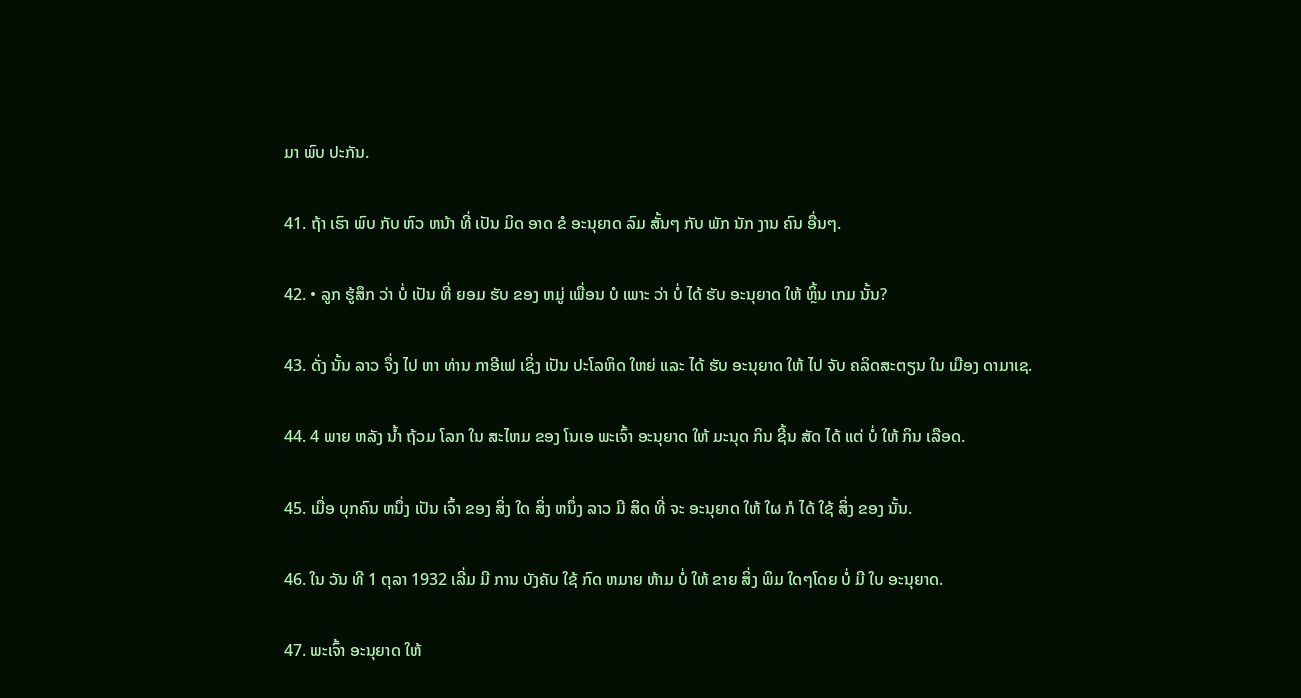ມາ ພົບ ປະກັນ.

41. ຖ້າ ເຮົາ ພົບ ກັບ ຫົວ ຫນ້າ ທີ່ ເປັນ ມິດ ອາດ ຂໍ ອະນຸຍາດ ລົມ ສັ້ນໆ ກັບ ພັກ ນັກ ງານ ຄົນ ອື່ນໆ.

42. • ລູກ ຮູ້ສຶກ ວ່າ ບໍ່ ເປັນ ທີ່ ຍອມ ຮັບ ຂອງ ຫມູ່ ເພື່ອນ ບໍ ເພາະ ວ່າ ບໍ່ ໄດ້ ຮັບ ອະນຸຍາດ ໃຫ້ ຫຼິ້ນ ເກມ ນັ້ນ?

43. ດັ່ງ ນັ້ນ ລາວ ຈຶ່ງ ໄປ ຫາ ທ່ານ ກາອີເຟ ເຊິ່ງ ເປັນ ປະໂລຫິດ ໃຫຍ່ ແລະ ໄດ້ ຮັບ ອະນຸຍາດ ໃຫ້ ໄປ ຈັບ ຄລິດສະຕຽນ ໃນ ເມືອງ ດາມາເຊ.

44. 4 ພາຍ ຫລັງ ນໍ້າ ຖ້ວມ ໂລກ ໃນ ສະໄຫມ ຂອງ ໂນເອ ພະເຈົ້າ ອະນຸຍາດ ໃຫ້ ມະນຸດ ກິນ ຊີ້ນ ສັດ ໄດ້ ແຕ່ ບໍ່ ໃຫ້ ກິນ ເລືອດ.

45. ເມື່ອ ບຸກຄົນ ຫນຶ່ງ ເປັນ ເຈົ້າ ຂອງ ສິ່ງ ໃດ ສິ່ງ ຫນຶ່ງ ລາວ ມີ ສິດ ທີ່ ຈະ ອະນຸຍາດ ໃຫ້ ໃຜ ກໍ ໄດ້ ໃຊ້ ສິ່ງ ຂອງ ນັ້ນ.

46. ໃນ ວັນ ທີ 1 ຕຸລາ 1932 ເລີ່ມ ມີ ການ ບັງຄັບ ໃຊ້ ກົດ ຫມາຍ ຫ້າມ ບໍ່ ໃຫ້ ຂາຍ ສິ່ງ ພິມ ໃດໆໂດຍ ບໍ່ ມີ ໃບ ອະນຸຍາດ.

47. ພະເຈົ້າ ອະນຸຍາດ ໃຫ້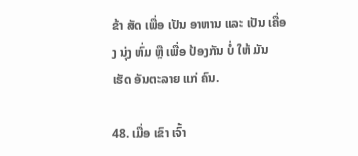ຂ້າ ສັດ ເພື່ອ ເປັນ ອາຫານ ແລະ ເປັນ ເຄື່ອງ ນຸ່ງ ຫົ່ມ ຫຼື ເພື່ອ ປ້ອງກັນ ບໍ່ ໃຫ້ ມັນ ເຮັດ ອັນຕະລາຍ ແກ່ ຄົນ.

48. ເມື່ອ ເຂົາ ເຈົ້າ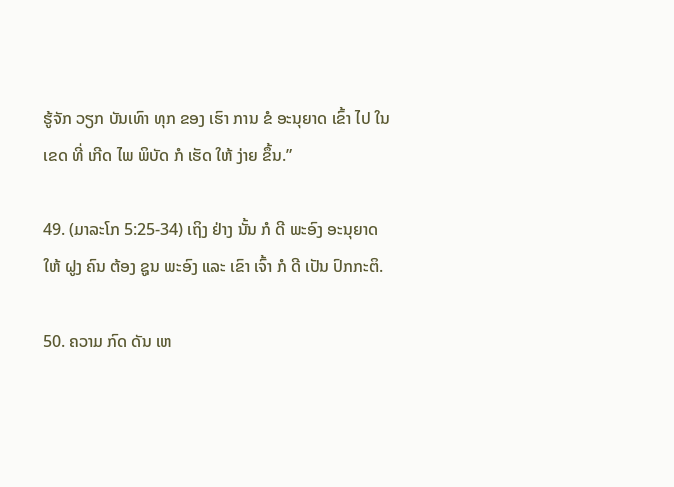ຮູ້ຈັກ ວຽກ ບັນເທົາ ທຸກ ຂອງ ເຮົາ ການ ຂໍ ອະນຸຍາດ ເຂົ້າ ໄປ ໃນ ເຂດ ທີ່ ເກີດ ໄພ ພິບັດ ກໍ ເຮັດ ໃຫ້ ງ່າຍ ຂຶ້ນ.”

49. (ມາລະໂກ 5:25-34) ເຖິງ ຢ່າງ ນັ້ນ ກໍ ດີ ພະອົງ ອະນຸຍາດ ໃຫ້ ຝູງ ຄົນ ຕ້ອງ ຊູນ ພະອົງ ແລະ ເຂົາ ເຈົ້າ ກໍ ດີ ເປັນ ປົກກະຕິ.

50. ຄວາມ ກົດ ດັນ ເຫ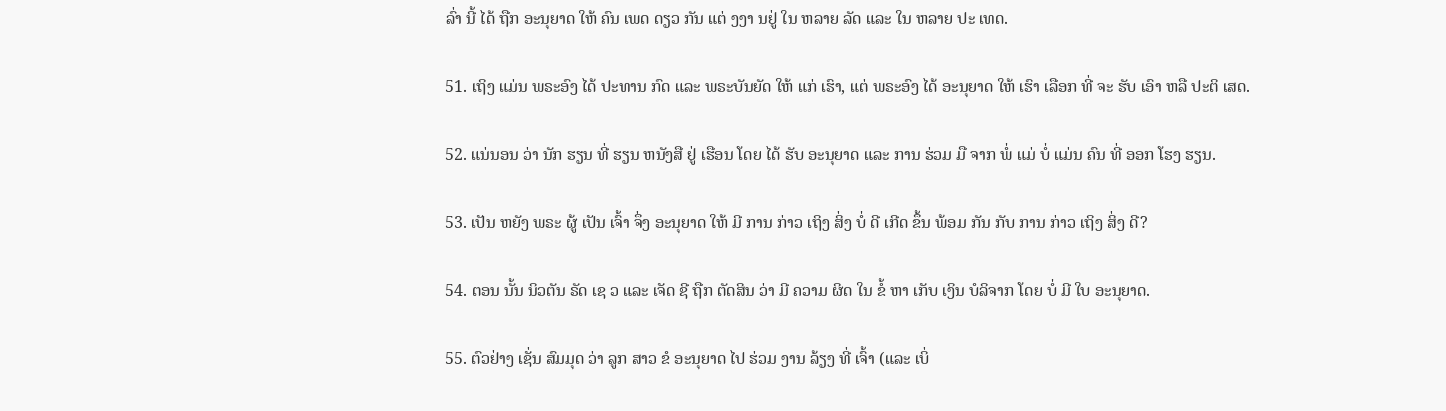ລົ່າ ນີ້ ໄດ້ ຖືກ ອະນຸຍາດ ໃຫ້ ຄົນ ເພດ ດຽວ ກັນ ແຕ່ ງງາ ນຢູ່ ໃນ ຫລາຍ ລັດ ແລະ ໃນ ຫລາຍ ປະ ເທດ.

51. ເຖິງ ແມ່ນ ພຣະອົງ ໄດ້ ປະທານ ກົດ ແລະ ພຣະບັນຍັດ ໃຫ້ ແກ່ ເຮົາ, ແຕ່ ພຣະອົງ ໄດ້ ອະນຸຍາດ ໃຫ້ ເຮົາ ເລືອກ ທີ່ ຈະ ຮັບ ເອົາ ຫລື ປະຕິ ເສດ.

52. ແນ່ນອນ ວ່າ ນັກ ຮຽນ ທີ່ ຮຽນ ຫນັງສື ຢູ່ ເຮືອນ ໂດຍ ໄດ້ ຮັບ ອະນຸຍາດ ແລະ ການ ຮ່ວມ ມື ຈາກ ພໍ່ ແມ່ ບໍ່ ແມ່ນ ຄົນ ທີ່ ອອກ ໂຮງ ຮຽນ.

53. ເປັນ ຫຍັງ ພຣະ ຜູ້ ເປັນ ເຈົ້າ ຈຶ່ງ ອະນຸຍາດ ໃຫ້ ມີ ການ ກ່າວ ເຖິງ ສິ່ງ ບໍ່ ດີ ເກີດ ຂຶ້ນ ພ້ອມ ກັນ ກັບ ການ ກ່າວ ເຖິງ ສິ່ງ ດີ?

54. ຕອນ ນັ້ນ ນິວຕັນ ຣັດ ເຊ ວ ແລະ ເຈັດ ຊີ ຖືກ ຕັດສິນ ວ່າ ມີ ຄວາມ ຜິດ ໃນ ຂໍ້ ຫາ ເກັບ ເງິນ ບໍລິຈາກ ໂດຍ ບໍ່ ມີ ໃບ ອະນຸຍາດ.

55. ຕົວຢ່າງ ເຊັ່ນ ສົມມຸດ ວ່າ ລູກ ສາວ ຂໍ ອະນຸຍາດ ໄປ ຮ່ວມ ງານ ລ້ຽງ ທີ່ ເຈົ້າ (ແລະ ເບິ່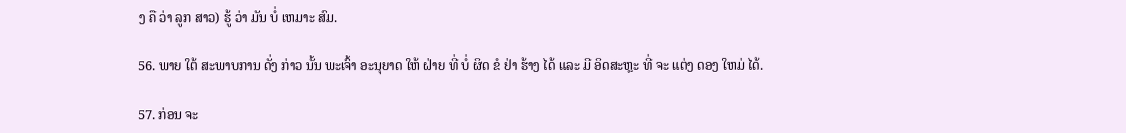ງ ຄື ວ່າ ລູກ ສາວ) ຮູ້ ວ່າ ມັນ ບໍ່ ເຫມາະ ສົມ.

56. ພາຍ ໃຕ້ ສະພາບການ ດັ່ງ ກ່າວ ນັ້ນ ພະເຈົ້າ ອະນຸຍາດ ໃຫ້ ຝ່າຍ ທີ່ ບໍ່ ຜິດ ຂໍ ຢ່າ ຮ້າງ ໄດ້ ແລະ ມີ ອິດສະຫຼະ ທີ່ ຈະ ແຕ່ງ ດອງ ໃຫມ່ ໄດ້.

57. ກ່ອນ ຈະ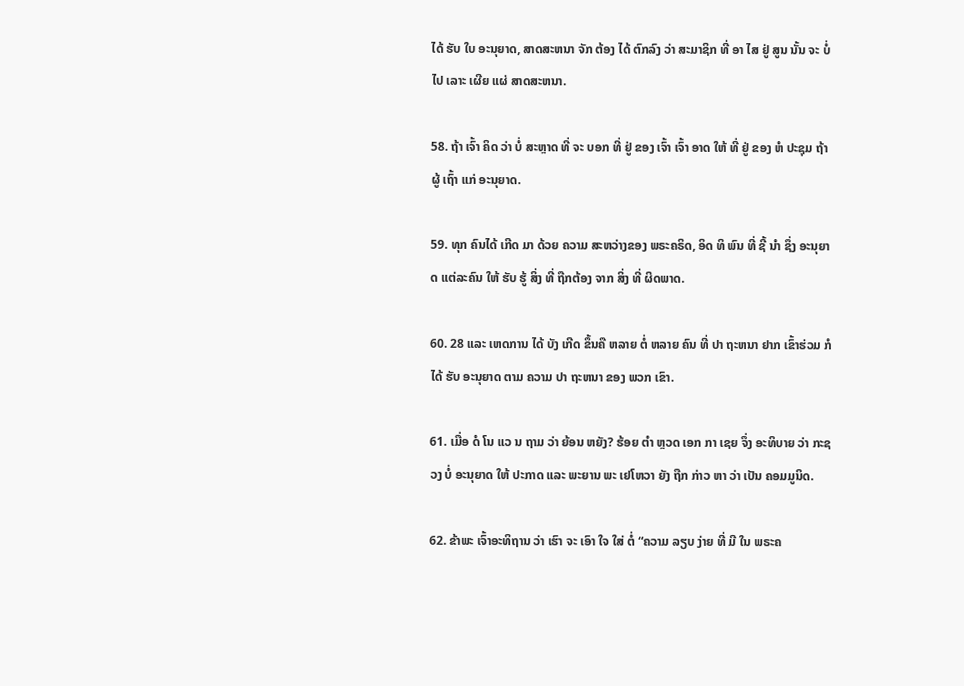ໄດ້ ຮັບ ໃບ ອະນຸຍາດ, ສາດສະຫນາ ຈັກ ຕ້ອງ ໄດ້ ຕົກລົງ ວ່າ ສະມາຊິກ ທີ່ ອາ ໄສ ຢູ່ ສູນ ນັ້ນ ຈະ ບໍ່ ໄປ ເລາະ ເຜີຍ ແຜ່ ສາດສະຫນາ.

58. ຖ້າ ເຈົ້າ ຄິດ ວ່າ ບໍ່ ສະຫຼາດ ທີ່ ຈະ ບອກ ທີ່ ຢູ່ ຂອງ ເຈົ້າ ເຈົ້າ ອາດ ໃຫ້ ທີ່ ຢູ່ ຂອງ ຫໍ ປະຊຸມ ຖ້າ ຜູ້ ເຖົ້າ ແກ່ ອະນຸຍາດ.

59. ທຸກ ຄົນໄດ້ ເກີດ ມາ ດ້ວຍ ຄວາມ ສະຫວ່າງຂອງ ພຣະຄຣິດ, ອິດ ທິ ພົນ ທີ່ ຊີ້ ນໍາ ຊຶ່ງ ອະນຸຍາດ ແຕ່ລະຄົນ ໃຫ້ ຮັບ ຮູ້ ສິ່ງ ທີ່ ຖືກຕ້ອງ ຈາກ ສິ່ງ ທີ່ ຜິດພາດ.

60. 28 ແລະ ເຫດການ ໄດ້ ບັງ ເກີດ ຂຶ້ນຄື ຫລາຍ ຕໍ່ ຫລາຍ ຄົນ ທີ່ ປາ ຖະຫນາ ຢາກ ເຂົ້າຮ່ວມ ກໍ ໄດ້ ຮັບ ອະນຸຍາດ ຕາມ ຄວາມ ປາ ຖະຫນາ ຂອງ ພວກ ເຂົາ.

61. ເມື່ອ ດໍ ໂນ ແວ ນ ຖາມ ວ່າ ຍ້ອນ ຫຍັງ? ຮ້ອຍ ຕໍາ ຫຼວດ ເອກ ກາ ເຊຍ ຈຶ່ງ ອະທິບາຍ ວ່າ ກະຊວງ ບໍ່ ອະນຸຍາດ ໃຫ້ ປະກາດ ແລະ ພະຍານ ພະ ເຢໂຫວາ ຍັງ ຖືກ ກ່າວ ຫາ ວ່າ ເປັນ ຄອມມູນິດ.

62. ຂ້າພະ ເຈົ້າອະທິຖານ ວ່າ ເຮົາ ຈະ ເອົາ ໃຈ ໃສ່ ຕໍ່ “ຄວາມ ລຽບ ງ່າຍ ທີ່ ມີ ໃນ ພຣະຄ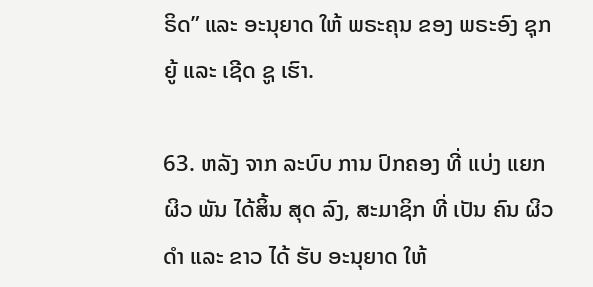ຣິດ” ແລະ ອະນຸຍາດ ໃຫ້ ພຣະຄຸນ ຂອງ ພຣະອົງ ຊຸກຍູ້ ແລະ ເຊີດ ຊູ ເຮົາ.

63. ຫລັງ ຈາກ ລະບົບ ການ ປົກຄອງ ທີ່ ແບ່ງ ແຍກ ຜິວ ພັນ ໄດ້ສິ້ນ ສຸດ ລົງ, ສະມາຊິກ ທີ່ ເປັນ ຄົນ ຜິວ ດໍາ ແລະ ຂາວ ໄດ້ ຮັບ ອະນຸຍາດ ໃຫ້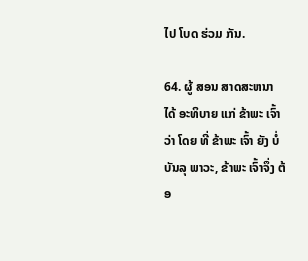ໄປ ໂບດ ຮ່ວມ ກັນ.

64. ຜູ້ ສອນ ສາດສະຫນາ ໄດ້ ອະທິບາຍ ແກ່ ຂ້າພະ ເຈົ້າວ່າ ໂດຍ ທີ່ ຂ້າພະ ເຈົ້າ ຍັງ ບໍ່ ບັນລຸ ພາວະ, ຂ້າພະ ເຈົ້າຈຶ່ງ ຕ້ອ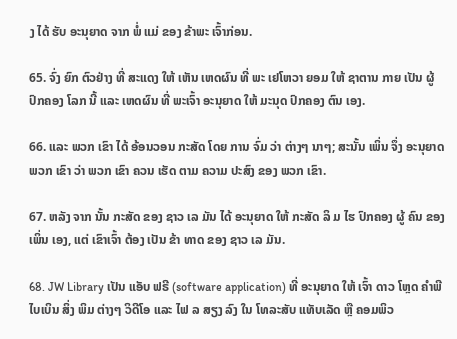ງ ໄດ້ ຮັບ ອະນຸຍາດ ຈາກ ພໍ່ ແມ່ ຂອງ ຂ້າພະ ເຈົ້າກ່ອນ.

65. ຈົ່ງ ຍົກ ຕົວຢ່າງ ທີ່ ສະແດງ ໃຫ້ ເຫັນ ເຫດຜົນ ທີ່ ພະ ເຢໂຫວາ ຍອມ ໃຫ້ ຊາຕານ ກາຍ ເປັນ ຜູ້ ປົກຄອງ ໂລກ ນີ້ ແລະ ເຫດຜົນ ທີ່ ພະເຈົ້າ ອະນຸຍາດ ໃຫ້ ມະນຸດ ປົກຄອງ ຕົນ ເອງ.

66. ແລະ ພວກ ເຂົາ ໄດ້ ອ້ອນວອນ ກະສັດ ໂດຍ ການ ຈົ່ມ ວ່າ ຕ່າງໆ ນາໆ; ສະນັ້ນ ເພິ່ນ ຈຶ່ງ ອະນຸຍາດ ພວກ ເຂົາ ວ່າ ພວກ ເຂົາ ຄວນ ເຮັດ ຕາມ ຄວາມ ປະສົງ ຂອງ ພວກ ເຂົາ.

67. ຫລັງ ຈາກ ນັ້ນ ກະສັດ ຂອງ ຊາວ ເລ ມັນ ໄດ້ ອະນຸຍາດ ໃຫ້ ກະສັດ ລິ ມ ໄຮ ປົກຄອງ ຜູ້ ຄົນ ຂອງ ເພິ່ນ ເອງ, ແຕ່ ເຂົາເຈົ້າ ຕ້ອງ ເປັນ ຂ້າ ທາດ ຂອງ ຊາວ ເລ ມັນ.

68. JW Library ເປັນ ແອັບ ຟຣີ (software application) ທີ່ ອະນຸຍາດ ໃຫ້ ເຈົ້າ ດາວ ໂຫຼດ ຄໍາພີ ໄບເບິນ ສິ່ງ ພິມ ຕ່າງໆ ວິດີໂອ ແລະ ໄຟ ລ ສຽງ ລົງ ໃນ ໂທລະສັບ ແທັບເລັດ ຫຼື ຄອມພິວ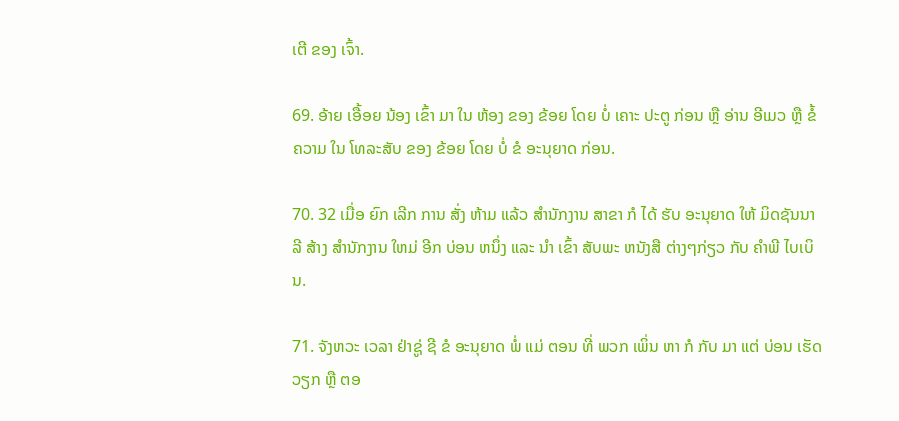ເຕີ ຂອງ ເຈົ້າ.

69. ອ້າຍ ເອື້ອຍ ນ້ອງ ເຂົ້າ ມາ ໃນ ຫ້ອງ ຂອງ ຂ້ອຍ ໂດຍ ບໍ່ ເຄາະ ປະຕູ ກ່ອນ ຫຼື ອ່ານ ອີເມວ ຫຼື ຂໍ້ ຄວາມ ໃນ ໂທລະສັບ ຂອງ ຂ້ອຍ ໂດຍ ບໍ່ ຂໍ ອະນຸຍາດ ກ່ອນ.

70. 32 ເມື່ອ ຍົກ ເລີກ ການ ສັ່ງ ຫ້າມ ແລ້ວ ສໍານັກງານ ສາຂາ ກໍ ໄດ້ ຮັບ ອະນຸຍາດ ໃຫ້ ມິດຊັນນາລີ ສ້າງ ສໍານັກງານ ໃຫມ່ ອີກ ບ່ອນ ຫນຶ່ງ ແລະ ນໍາ ເຂົ້າ ສັບພະ ຫນັງສື ຕ່າງໆກ່ຽວ ກັບ ຄໍາພີ ໄບເບິນ.

71. ຈັງຫວະ ເວລາ ຢ່າຊູ່ ຊີ ຂໍ ອະນຸຍາດ ພໍ່ ແມ່ ຕອນ ທີ່ ພວກ ເພິ່ນ ຫາ ກໍ ກັບ ມາ ແຕ່ ບ່ອນ ເຮັດ ວຽກ ຫຼື ຕອ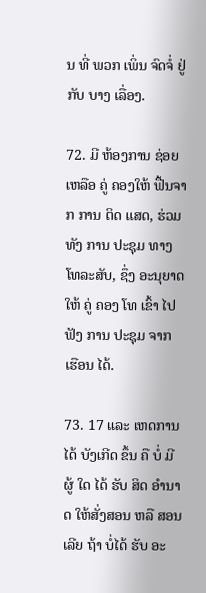ນ ທີ່ ພວກ ເພິ່ນ ຈົດຈໍ່ ຢູ່ ກັບ ບາງ ເລື່ອງ.

72. ມີ ຫ້ອງການ ຊ່ອຍ ເຫລືອ ຄູ່ ຄອງໃຫ້ ຟື້ນຈາກ ການ ຕິດ ແສດ, ຮ່ວມ ທັງ ການ ປະຊຸມ ທາງ ໂທລະສັບ, ຊຶ່ງ ອະນຸຍາດ ໃຫ້ ຄູ່ ຄອງ ໂທ ເຂົ້າ ໄປ ຟັງ ການ ປະຊຸມ ຈາກ ເຮືອນ ໄດ້.

73. 17 ແລະ ເຫດການ ໄດ້ ບັງເກີດ ຂຶ້ນ ຄື ບໍ່ ມີ ຜູ້ ໃດ ໄດ້ ຮັບ ສິດ ອໍານາດ ໃຫ້ສັ່ງສອນ ຫລື ສອນ ເລີຍ ຖ້າ ບໍ່ໄດ້ ຮັບ ອະ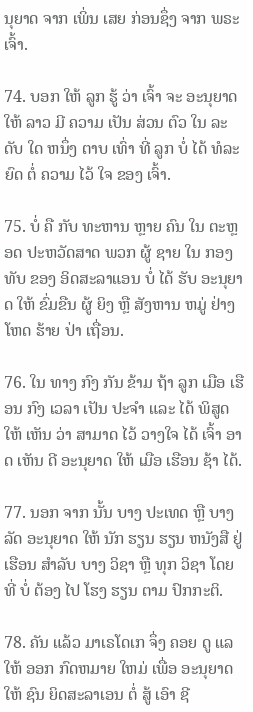ນຸຍາດ ຈາກ ເພິ່ນ ເສຍ ກ່ອນຊຶ່ງ ຈາກ ພຣະ ເຈົ້າ.

74. ບອກ ໃຫ້ ລູກ ຮູ້ ວ່າ ເຈົ້າ ຈະ ອະນຸຍາດ ໃຫ້ ລາວ ມີ ຄວາມ ເປັນ ສ່ວນ ຕົວ ໃນ ລະດັບ ໃດ ຫນຶ່ງ ຕາບ ເທົ່າ ທີ່ ລູກ ບໍ່ ໄດ້ ທໍລະຍົດ ຕໍ່ ຄວາມ ໄວ້ ໃຈ ຂອງ ເຈົ້າ.

75. ບໍ່ ຄື ກັບ ທະຫານ ຫຼາຍ ຄົນ ໃນ ຕະຫຼອດ ປະຫວັດສາດ ພວກ ຜູ້ ຊາຍ ໃນ ກອງທັບ ຂອງ ອິດສະລາແອນ ບໍ່ ໄດ້ ຮັບ ອະນຸຍາດ ໃຫ້ ຂົ່ມຂືນ ຜູ້ ຍິງ ຫຼື ສັງຫານ ຫມູ່ ຢ່າງ ໂຫດ ຮ້າຍ ປ່າ ເຖື່ອນ.

76. ໃນ ທາງ ກົງ ກັນ ຂ້າມ ຖ້າ ລູກ ເມືອ ເຮືອນ ກົງ ເວລາ ເປັນ ປະຈໍາ ແລະ ໄດ້ ພິສູດ ໃຫ້ ເຫັນ ວ່າ ສາມາດ ໄວ້ ວາງໃຈ ໄດ້ ເຈົ້າ ອາດ ເຫັນ ດີ ອະນຸຍາດ ໃຫ້ ເມືອ ເຮືອນ ຊ້າ ໄດ້.

77. ນອກ ຈາກ ນັ້ນ ບາງ ປະເທດ ຫຼື ບາງ ລັດ ອະນຸຍາດ ໃຫ້ ນັກ ຮຽນ ຮຽນ ຫນັງສື ຢູ່ ເຮືອນ ສໍາລັບ ບາງ ວິຊາ ຫຼື ທຸກ ວິຊາ ໂດຍ ທີ່ ບໍ່ ຕ້ອງ ໄປ ໂຮງ ຮຽນ ຕາມ ປົກກະຕິ.

78. ຄັນ ແລ້ວ ມາເຣໂດເກ ຈຶ່ງ ຄອຍ ດູ ແລ ໃຫ້ ອອກ ກົດຫມາຍ ໃຫມ່ ເພື່ອ ອະນຸຍາດ ໃຫ້ ຊົນ ຍິດສະລາເອນ ຕໍ່ ສູ້ ເອົາ ຊີ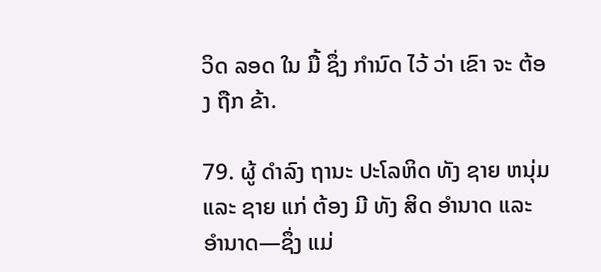ວິດ ລອດ ໃນ ມື້ ຊຶ່ງ ກໍານົດ ໄວ້ ວ່າ ເຂົາ ຈະ ຕ້ອງ ຖືກ ຂ້າ.

79. ຜູ້ ດໍາລົງ ຖານະ ປະໂລຫິດ ທັງ ຊາຍ ຫນຸ່ມ ແລະ ຊາຍ ແກ່ ຕ້ອງ ມີ ທັງ ສິດ ອໍານາດ ແລະ ອໍານາດ—ຊຶ່ງ ແມ່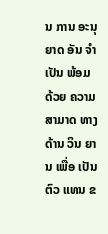ນ ການ ອະນຸຍາດ ອັນ ຈໍາເປັນ ພ້ອມ ດ້ວຍ ຄວາມ ສາມາດ ທາງ ດ້ານ ວິນ ຍານ ເພື່ອ ເປັນຕົວ ແທນ ຂ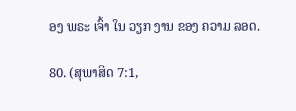ອງ ພຣະ ເຈົ້າ ໃນ ວຽກ ງານ ຂອງ ຄວາມ ລອດ.

80. (ສຸພາສິດ 7:1,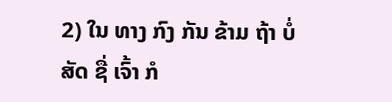2) ໃນ ທາງ ກົງ ກັນ ຂ້າມ ຖ້າ ບໍ່ ສັດ ຊື່ ເຈົ້າ ກໍ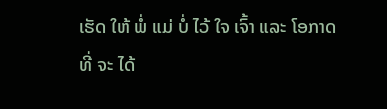ເຮັດ ໃຫ້ ພໍ່ ແມ່ ບໍ່ ໄວ້ ໃຈ ເຈົ້າ ແລະ ໂອກາດ ທີ່ ຈະ ໄດ້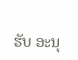ຮັບ ອະນຸ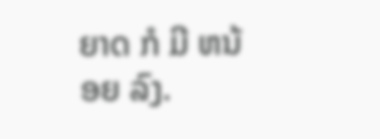ຍາດ ກໍ ມີ ຫນ້ອຍ ລົງ.